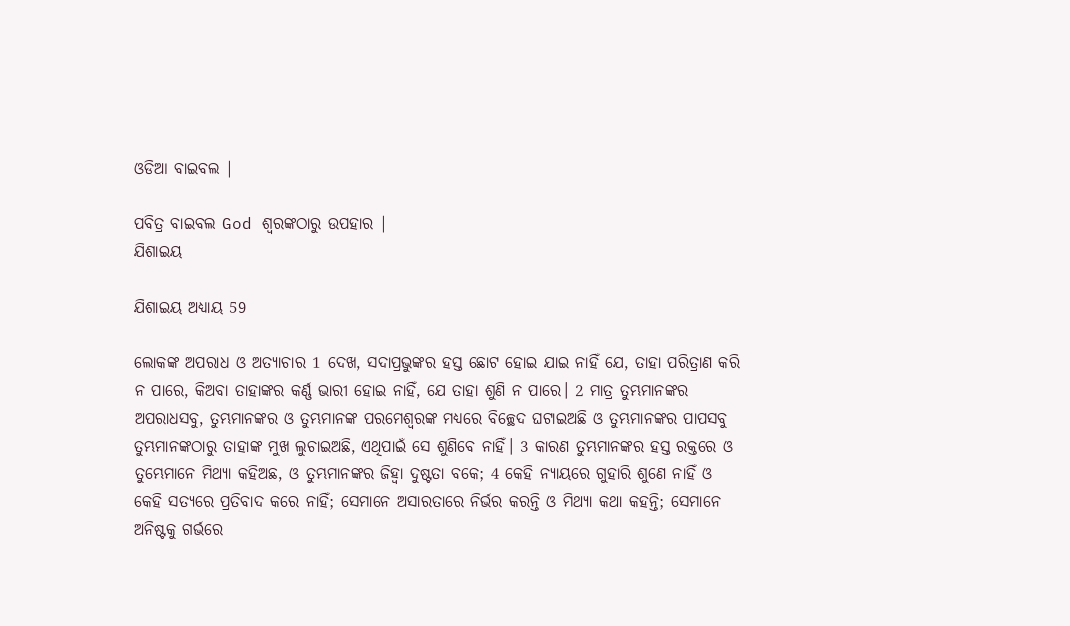ଓଡିଆ ବାଇବଲ |

ପବିତ୍ର ବାଇବଲ God ଶ୍ବରଙ୍କଠାରୁ ଉପହାର |
ଯିଶାଇୟ

ଯିଶାଇୟ ଅଧ୍ୟାୟ 59

ଲୋକଙ୍କ ଅପରାଧ ଓ ଅତ୍ୟାଚାର 1 ଦେଖ, ସଦାପ୍ରଭୁଙ୍କର ହସ୍ତ ଛୋଟ ହୋଇ ଯାଇ ନାହିଁ ଯେ, ତାହା ପରିତ୍ରାଣ କରି ନ ପାରେ, କିଅବା ତାହାଙ୍କର କର୍ଣ୍ଣ ଭାରୀ ହୋଇ ନାହିଁ, ଯେ ତାହା ଶୁଣି ନ ପାରେ। 2 ମାତ୍ର ତୁମ୍ଭମାନଙ୍କର ଅପରାଧସବୁ, ତୁମ୍ଭମାନଙ୍କର ଓ ତୁମ୍ଭମାନଙ୍କ ପରମେଶ୍ୱରଙ୍କ ମଧ୍ୟରେ ବିଚ୍ଛେଦ ଘଟାଇଅଛି ଓ ତୁମ୍ଭମାନଙ୍କର ପାପସବୁ ତୁମ୍ଭମାନଙ୍କଠାରୁ ତାହାଙ୍କ ମୁଖ ଲୁଚାଇଅଛି, ଏଥିପାଇଁ ସେ ଶୁଣିବେ ନାହିଁ। 3 କାରଣ ତୁମ୍ଭମାନଙ୍କର ହସ୍ତ ରକ୍ତରେ ଓ ତୁମ୍ଭେମାନେ ମିଥ୍ୟା କହିଅଛ, ଓ ତୁମ୍ଭମାନଙ୍କର ଜିହ୍ୱା ଦୁଷ୍ଟତା ବକେ; 4 କେହି ନ୍ୟାୟରେ ଗୁହାରି ଶୁଣେ ନାହିଁ ଓ କେହି ସତ୍ୟରେ ପ୍ରତିବାଦ କରେ ନାହିଁ; ସେମାନେ ଅସାରତାରେ ନିର୍ଭର କରନ୍ତି ଓ ମିଥ୍ୟା କଥା କହନ୍ତି; ସେମାନେ ଅନିଷ୍ଟକୁ ଗର୍ଭରେ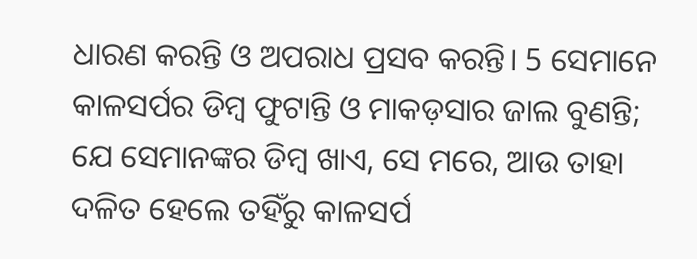ଧାରଣ କରନ୍ତି ଓ ଅପରାଧ ପ୍ରସବ କରନ୍ତି। 5 ସେମାନେ କାଳସର୍ପର ଡିମ୍ବ ଫୁଟାନ୍ତି ଓ ମାକଡ଼ସାର ଜାଲ ବୁଣନ୍ତି; ଯେ ସେମାନଙ୍କର ଡିମ୍ବ ଖାଏ, ସେ ମରେ, ଆଉ ତାହା ଦଳିତ ହେଲେ ତହିଁରୁ କାଳସର୍ପ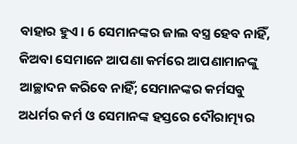ବାହାର ହୁଏ। 6 ସେମାନଙ୍କର ଜାଲ ବସ୍ତ୍ର ହେବ ନାହିଁ, କିଅବା ସେମାନେ ଆପଣା କର୍ମରେ ଆପଣାମାନଙ୍କୁ ଆଚ୍ଛାଦନ କରିବେ ନାହିଁ; ସେମାନଙ୍କର କର୍ମସବୁ ଅଧର୍ମର କର୍ମ ଓ ସେମାନଙ୍କ ହସ୍ତରେ ଦୌରାତ୍ମ୍ୟର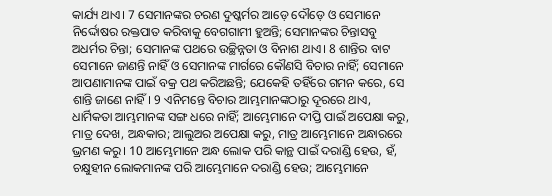କାର୍ଯ୍ୟ ଥାଏ। 7 ସେମାନଙ୍କର ଚରଣ ଦୁଷ୍କର୍ମର ଆଡ଼େ ଦୌଡ଼େ ଓ ସେମାନେ ନିର୍ଦ୍ଦୋଷର ରକ୍ତପାତ କରିବାକୁ ବେଗଗାମୀ ହୁଅନ୍ତି; ସେମାନଙ୍କର ଚିନ୍ତାସବୁ ଅଧର୍ମର ଚିନ୍ତା; ସେମାନଙ୍କ ପଥରେ ଉଚ୍ଛିନ୍ନତା ଓ ବିନାଶ ଥାଏ। 8 ଶାନ୍ତିର ବାଟ ସେମାନେ ଜାଣନ୍ତି ନାହିଁ ଓ ସେମାନଙ୍କ ମାର୍ଗରେ କୌଣସି ବିଚାର ନାହିଁ; ସେମାନେ ଆପଣାମାନଙ୍କ ପାଇଁ ବକ୍ର ପଥ କରିଅଛନ୍ତି; ଯେକେହି ତହିଁରେ ଗମନ କରେ, ସେ ଶାନ୍ତି ଜାଣେ ନାହିଁ। 9 ଏନିମନ୍ତେ ବିଚାର ଆମ୍ଭମାନଙ୍କଠାରୁ ଦୂରରେ ଥାଏ, ଧାର୍ମିକତା ଆମ୍ଭମାନଙ୍କ ସଙ୍ଗ ଧରେ ନାହିଁ; ଆମ୍ଭେମାନେ ଦୀପ୍ତି ପାଇଁ ଅପେକ୍ଷା କରୁ, ମାତ୍ର ଦେଖ, ଅନ୍ଧକାର; ଆଲୁଅର ଅପେକ୍ଷା କରୁ, ମାତ୍ର ଆମ୍ଭେମାନେ ଅନ୍ଧାରରେ ଭ୍ରମଣ କରୁ। 10 ଆମ୍ଭେମାନେ ଅନ୍ଧ ଲୋକ ପରି କାନ୍ଥ ପାଇଁ ଦରାଣ୍ଡି ହେଉ, ହଁ, ଚକ୍ଷୁହୀନ ଲୋକମାନଙ୍କ ପରି ଆମ୍ଭେମାନେ ଦରାଣ୍ଡି ହେଉ; ଆମ୍ଭେମାନେ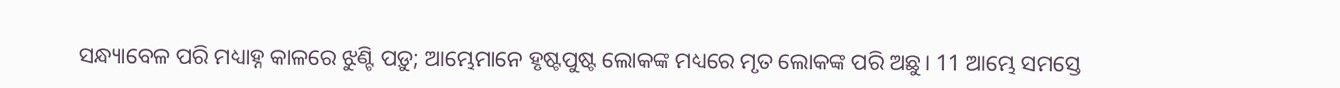ସନ୍ଧ୍ୟାବେଳ ପରି ମଧ୍ୟାହ୍ନ କାଳରେ ଝୁଣ୍ଟି ପଡ଼ୁ; ଆମ୍ଭେମାନେ ହୃଷ୍ଟପୁଷ୍ଟ ଲୋକଙ୍କ ମଧ୍ୟରେ ମୃତ ଲୋକଙ୍କ ପରି ଅଛୁ। 11 ଆମ୍ଭେ ସମସ୍ତେ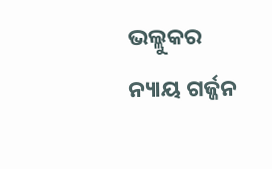ଭଲ୍ଲୁକର ନ୍ୟାୟ ଗର୍ଜ୍ଜନ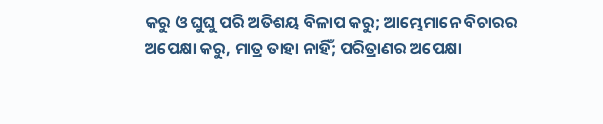କରୁ ଓ ଘୁଘୁ ପରି ଅତିଶୟ ବିଳାପ କରୁ; ଆମ୍ଭେମାନେ ବିଚାରର ଅପେକ୍ଷା କରୁ, ମାତ୍ର ତାହା ନାହିଁ; ପରିତ୍ରାଣର ଅପେକ୍ଷା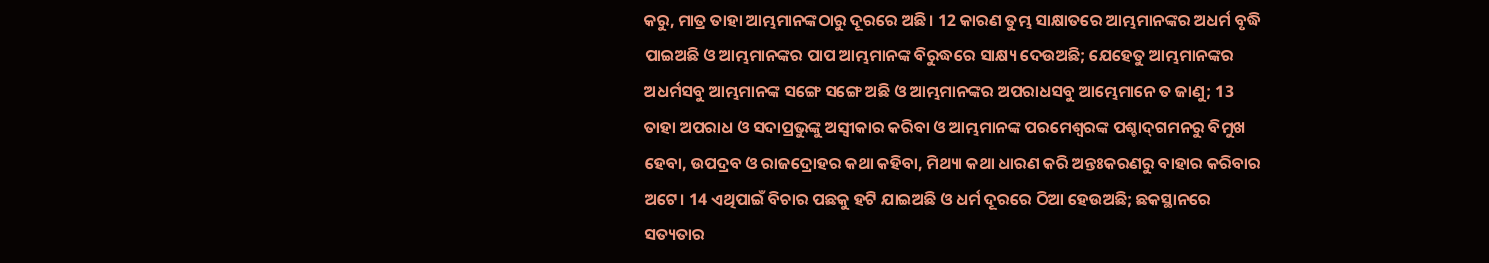କରୁ, ମାତ୍ର ତାହା ଆମ୍ଭମାନଙ୍କଠାରୁ ଦୂରରେ ଅଛି। 12 କାରଣ ତୁମ୍ଭ ସାକ୍ଷାତରେ ଆମ୍ଭମାନଙ୍କର ଅଧର୍ମ ବୃଦ୍ଧି ପାଇଅଛି ଓ ଆମ୍ଭମାନଙ୍କର ପାପ ଆମ୍ଭମାନଙ୍କ ବିରୁଦ୍ଧରେ ସାକ୍ଷ୍ୟ ଦେଉଅଛି; ଯେହେତୁ ଆମ୍ଭମାନଙ୍କର ଅଧର୍ମସବୁ ଆମ୍ଭମାନଙ୍କ ସଙ୍ଗେ ସଙ୍ଗେ ଅଛି ଓ ଆମ୍ଭମାନଙ୍କର ଅପରାଧସବୁ ଆମ୍ଭେମାନେ ତ ଜାଣୁ; 13 ତାହା ଅପରାଧ ଓ ସଦାପ୍ରଭୁଙ୍କୁ ଅସ୍ୱୀକାର କରିବା ଓ ଆମ୍ଭମାନଙ୍କ ପରମେଶ୍ୱରଙ୍କ ପଶ୍ଚାଦ୍‍ଗମନରୁ ବିମୁଖ ହେବା, ଉପଦ୍ରବ ଓ ରାଜଦ୍ରୋହର କଥା କହିବା, ମିଥ୍ୟା କଥା ଧାରଣ କରି ଅନ୍ତଃକରଣରୁ ବାହାର କରିବାର ଅଟେ। 14 ଏଥିପାଇଁ ବିଚାର ପଛକୁ ହଟି ଯାଇଅଛି ଓ ଧର୍ମ ଦୂରରେ ଠିଆ ହେଉଅଛି; ଛକସ୍ଥାନରେ ସତ୍ୟତାର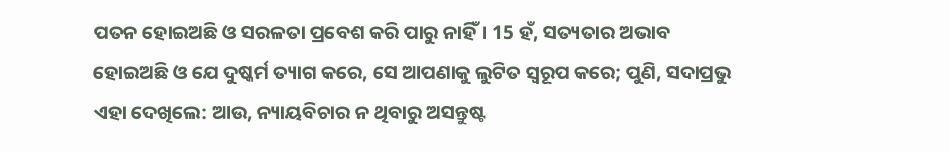ପତନ ହୋଇଅଛି ଓ ସରଳତା ପ୍ରବେଶ କରି ପାରୁ ନାହିଁ। 15 ହଁ, ସତ୍ୟତାର ଅଭାବ ହୋଇଅଛି ଓ ଯେ ଦୁଷ୍କର୍ମ ତ୍ୟାଗ କରେ, ସେ ଆପଣାକୁ ଲୁଟିତ ସ୍ୱରୂପ କରେ; ପୁଣି, ସଦାପ୍ରଭୁ ଏହା ଦେଖିଲେ: ଆଉ, ନ୍ୟାୟବିଚାର ନ ଥିବାରୁ ଅସନ୍ତୁଷ୍ଟ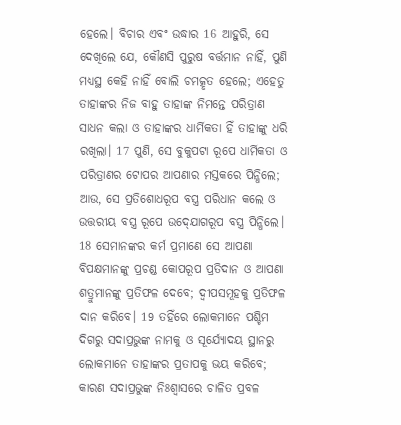ହେଲେ। ବିଚାର ଏବଂ ଉଦ୍ଧାର 16 ଆହୁରି, ସେ ଦେଖିଲେ ଯେ, କୌଣସି ପୁରୁଷ ବର୍ତ୍ତମାନ ନାହିଁ, ପୁଣି ମଧ୍ୟସ୍ଥ କେହି ନାହିଁ ବୋଲି ଚମତ୍କୃତ ହେଲେ; ଏହେତୁ ତାହାଙ୍କର ନିଜ ବାହୁ ତାହାଙ୍କ ନିମନ୍ତେ ପରିତ୍ରାଣ ସାଧନ କଲା ଓ ତାହାଙ୍କର ଧାର୍ମିକତା ହିଁ ତାହାଙ୍କୁ ଧରି ରଖିଲା। 17 ପୁଣି, ସେ ବୁକୁପଟା ରୂପେ ଧାର୍ମିକତା ଓ ପରିତ୍ରାଣର ଟୋପର ଆପଣାର ମସ୍ତକରେ ପିନ୍ଧିଲେ; ଆଉ, ସେ ପ୍ରତିଶୋଧରୂପ ବସ୍ତ୍ର ପରିଧାନ କଲେ ଓ ଉତ୍ତରୀୟ ବସ୍ତ୍ର ରୂପେ ଉଦ୍‍ଯୋଗରୂପ ବସ୍ତ୍ର ପିନ୍ଧିଲେ। 18 ସେମାନଙ୍କର କର୍ମ ପ୍ରମାଣେ ସେ ଆପଣା ବିପକ୍ଷମାନଙ୍କୁ ପ୍ରଚଣ୍ଡ କୋପରୂପ ପ୍ରତିଦାନ ଓ ଆପଣା ଶତ୍ରୁମାନଙ୍କୁ ପ୍ରତିଫଳ ଦେବେ; ଦ୍ୱୀପସମୂହକୁ ପ୍ରତିଫଳ ଦାନ କରିବେ। 19 ତହିଁରେ ଲୋକମାନେ ପଶ୍ଚିମ ଦିଗରୁ ସଦାପ୍ରଭୁଙ୍କ ନାମକୁ ଓ ସୂର୍ଯ୍ୟୋଦୟ ସ୍ଥାନରୁ ଲୋକମାନେ ତାହାଙ୍କର ପ୍ରତାପକୁ ଭୟ କରିବେ; କାରଣ ସଦାପ୍ରଭୁଙ୍କ ନିଃଶ୍ୱାସରେ ଚାଳିତ ପ୍ରବଳ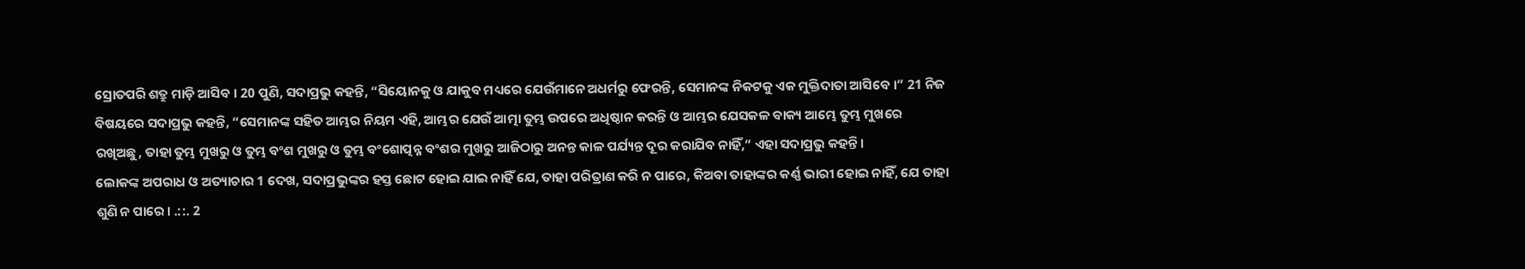ସ୍ରୋତପରି ଶତ୍ରୁ ମାଡ଼ି ଆସିବ। 20 ପୁଣି, ସଦାପ୍ରଭୁ କହନ୍ତି, “ସିୟୋନକୁ ଓ ଯାକୁବ ମଧ୍ୟରେ ଯେଉଁମାନେ ଅଧର୍ମରୁ ଫେରନ୍ତି, ସେମାନଙ୍କ ନିକଟକୁ ଏକ ମୁକ୍ତିଦାତା ଆସିବେ।” 21 ନିଜ ବିଷୟରେ ସଦାପ୍ରଭୁ କହନ୍ତି, “ସେମାନଙ୍କ ସହିତ ଆମ୍ଭର ନିୟମ ଏହି, ଆମ୍ଭର ଯେଉଁ ଆତ୍ମା ତୁମ୍ଭ ଉପରେ ଅଧିଷ୍ଠାନ କରନ୍ତି ଓ ଆମ୍ଭର ଯେସକଳ ବାକ୍ୟ ଆମ୍ଭେ ତୁମ୍ଭ ମୁଖରେ ରଖିଅଛୁ, ତାହା ତୁମ୍ଭ ମୁଖରୁ ଓ ତୁମ୍ଭ ବଂଶ ମୁଖରୁ ଓ ତୁମ୍ଭ ବଂଶୋତ୍ପନ୍ନ ବଂଶର ମୁଖରୁ ଆଜିଠାରୁ ଅନନ୍ତ କାଳ ପର୍ଯ୍ୟନ୍ତ ଦୂର କରାଯିବ ନାହିଁ,” ଏହା ସଦାପ୍ରଭୁ କହନ୍ତି।
ଲୋକଙ୍କ ଅପରାଧ ଓ ଅତ୍ୟାଚାର 1 ଦେଖ, ସଦାପ୍ରଭୁଙ୍କର ହସ୍ତ ଛୋଟ ହୋଇ ଯାଇ ନାହିଁ ଯେ, ତାହା ପରିତ୍ରାଣ କରି ନ ପାରେ, କିଅବା ତାହାଙ୍କର କର୍ଣ୍ଣ ଭାରୀ ହୋଇ ନାହିଁ, ଯେ ତାହା ଶୁଣି ନ ପାରେ। .::. 2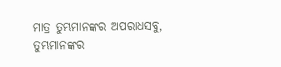ମାତ୍ର ତୁମ୍ଭମାନଙ୍କର ଅପରାଧସବୁ, ତୁମ୍ଭମାନଙ୍କର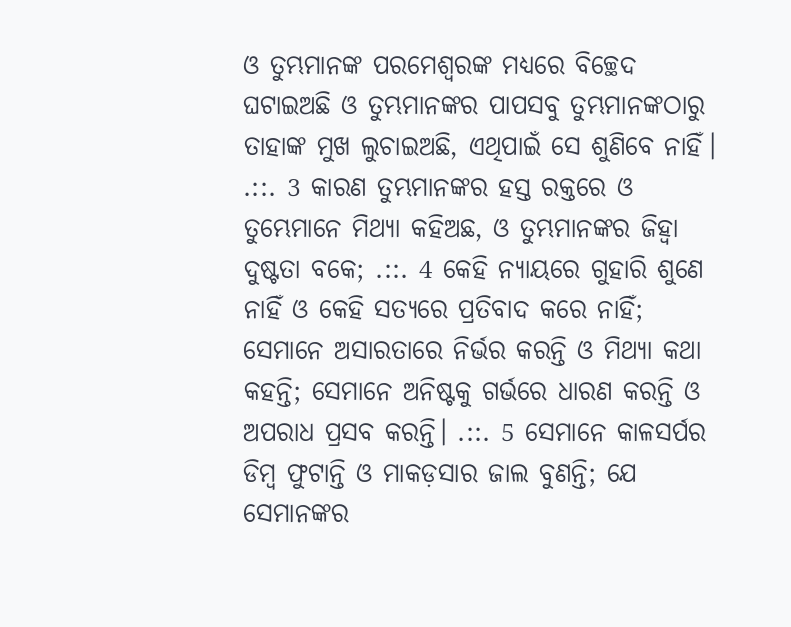ଓ ତୁମ୍ଭମାନଙ୍କ ପରମେଶ୍ୱରଙ୍କ ମଧ୍ୟରେ ବିଚ୍ଛେଦ ଘଟାଇଅଛି ଓ ତୁମ୍ଭମାନଙ୍କର ପାପସବୁ ତୁମ୍ଭମାନଙ୍କଠାରୁ ତାହାଙ୍କ ମୁଖ ଲୁଚାଇଅଛି, ଏଥିପାଇଁ ସେ ଶୁଣିବେ ନାହିଁ। .::. 3 କାରଣ ତୁମ୍ଭମାନଙ୍କର ହସ୍ତ ରକ୍ତରେ ଓ ତୁମ୍ଭେମାନେ ମିଥ୍ୟା କହିଅଛ, ଓ ତୁମ୍ଭମାନଙ୍କର ଜିହ୍ୱା ଦୁଷ୍ଟତା ବକେ; .::. 4 କେହି ନ୍ୟାୟରେ ଗୁହାରି ଶୁଣେ ନାହିଁ ଓ କେହି ସତ୍ୟରେ ପ୍ରତିବାଦ କରେ ନାହିଁ; ସେମାନେ ଅସାରତାରେ ନିର୍ଭର କରନ୍ତି ଓ ମିଥ୍ୟା କଥା କହନ୍ତି; ସେମାନେ ଅନିଷ୍ଟକୁ ଗର୍ଭରେ ଧାରଣ କରନ୍ତି ଓ ଅପରାଧ ପ୍ରସବ କରନ୍ତି। .::. 5 ସେମାନେ କାଳସର୍ପର ଡିମ୍ବ ଫୁଟାନ୍ତି ଓ ମାକଡ଼ସାର ଜାଲ ବୁଣନ୍ତି; ଯେ ସେମାନଙ୍କର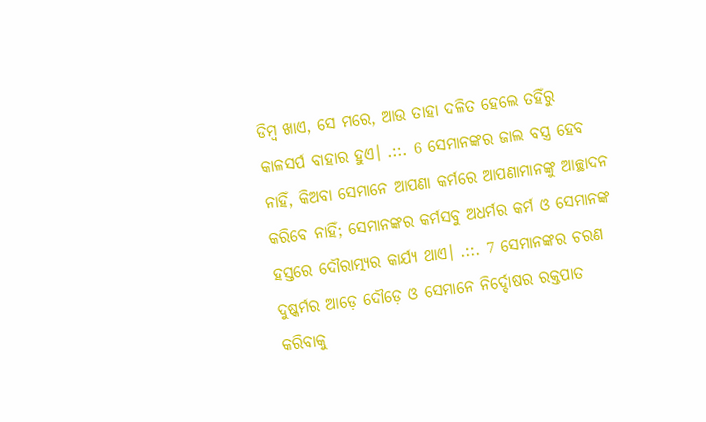ଡିମ୍ବ ଖାଏ, ସେ ମରେ, ଆଉ ତାହା ଦଳିତ ହେଲେ ତହିଁରୁ କାଳସର୍ପ ବାହାର ହୁଏ। .::. 6 ସେମାନଙ୍କର ଜାଲ ବସ୍ତ୍ର ହେବ ନାହିଁ, କିଅବା ସେମାନେ ଆପଣା କର୍ମରେ ଆପଣାମାନଙ୍କୁ ଆଚ୍ଛାଦନ କରିବେ ନାହିଁ; ସେମାନଙ୍କର କର୍ମସବୁ ଅଧର୍ମର କର୍ମ ଓ ସେମାନଙ୍କ ହସ୍ତରେ ଦୌରାତ୍ମ୍ୟର କାର୍ଯ୍ୟ ଥାଏ। .::. 7 ସେମାନଙ୍କର ଚରଣ ଦୁଷ୍କର୍ମର ଆଡ଼େ ଦୌଡ଼େ ଓ ସେମାନେ ନିର୍ଦ୍ଦୋଷର ରକ୍ତପାତ କରିବାକୁ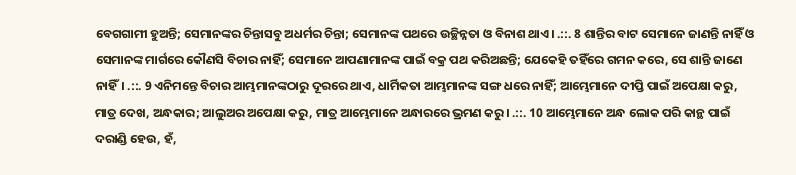ବେଗଗାମୀ ହୁଅନ୍ତି; ସେମାନଙ୍କର ଚିନ୍ତାସବୁ ଅଧର୍ମର ଚିନ୍ତା; ସେମାନଙ୍କ ପଥରେ ଉଚ୍ଛିନ୍ନତା ଓ ବିନାଶ ଥାଏ। .::. 8 ଶାନ୍ତିର ବାଟ ସେମାନେ ଜାଣନ୍ତି ନାହିଁ ଓ ସେମାନଙ୍କ ମାର୍ଗରେ କୌଣସି ବିଚାର ନାହିଁ; ସେମାନେ ଆପଣାମାନଙ୍କ ପାଇଁ ବକ୍ର ପଥ କରିଅଛନ୍ତି; ଯେକେହି ତହିଁରେ ଗମନ କରେ, ସେ ଶାନ୍ତି ଜାଣେ ନାହିଁ। .::. 9 ଏନିମନ୍ତେ ବିଚାର ଆମ୍ଭମାନଙ୍କଠାରୁ ଦୂରରେ ଥାଏ, ଧାର୍ମିକତା ଆମ୍ଭମାନଙ୍କ ସଙ୍ଗ ଧରେ ନାହିଁ; ଆମ୍ଭେମାନେ ଦୀପ୍ତି ପାଇଁ ଅପେକ୍ଷା କରୁ, ମାତ୍ର ଦେଖ, ଅନ୍ଧକାର; ଆଲୁଅର ଅପେକ୍ଷା କରୁ, ମାତ୍ର ଆମ୍ଭେମାନେ ଅନ୍ଧାରରେ ଭ୍ରମଣ କରୁ। .::. 10 ଆମ୍ଭେମାନେ ଅନ୍ଧ ଲୋକ ପରି କାନ୍ଥ ପାଇଁ ଦରାଣ୍ଡି ହେଉ, ହଁ,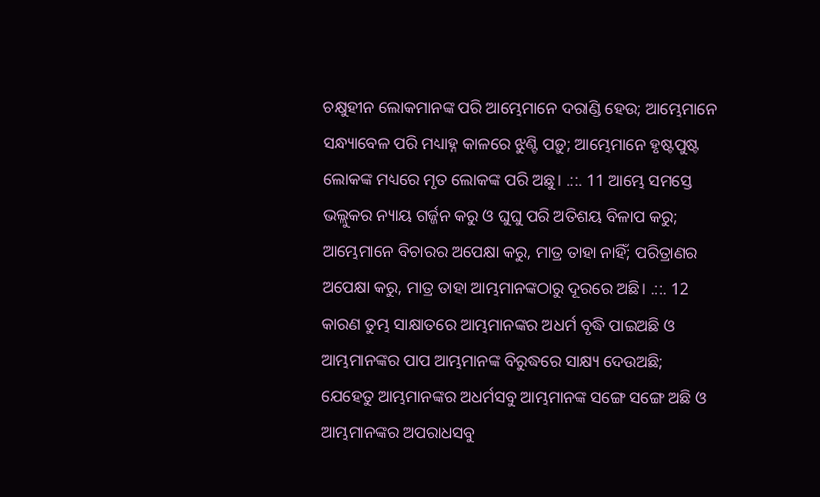ଚକ୍ଷୁହୀନ ଲୋକମାନଙ୍କ ପରି ଆମ୍ଭେମାନେ ଦରାଣ୍ଡି ହେଉ; ଆମ୍ଭେମାନେ ସନ୍ଧ୍ୟାବେଳ ପରି ମଧ୍ୟାହ୍ନ କାଳରେ ଝୁଣ୍ଟି ପଡ଼ୁ; ଆମ୍ଭେମାନେ ହୃଷ୍ଟପୁଷ୍ଟ ଲୋକଙ୍କ ମଧ୍ୟରେ ମୃତ ଲୋକଙ୍କ ପରି ଅଛୁ। .::. 11 ଆମ୍ଭେ ସମସ୍ତେ ଭଲ୍ଲୁକର ନ୍ୟାୟ ଗର୍ଜ୍ଜନ କରୁ ଓ ଘୁଘୁ ପରି ଅତିଶୟ ବିଳାପ କରୁ; ଆମ୍ଭେମାନେ ବିଚାରର ଅପେକ୍ଷା କରୁ, ମାତ୍ର ତାହା ନାହିଁ; ପରିତ୍ରାଣର ଅପେକ୍ଷା କରୁ, ମାତ୍ର ତାହା ଆମ୍ଭମାନଙ୍କଠାରୁ ଦୂରରେ ଅଛି। .::. 12 କାରଣ ତୁମ୍ଭ ସାକ୍ଷାତରେ ଆମ୍ଭମାନଙ୍କର ଅଧର୍ମ ବୃଦ୍ଧି ପାଇଅଛି ଓ ଆମ୍ଭମାନଙ୍କର ପାପ ଆମ୍ଭମାନଙ୍କ ବିରୁଦ୍ଧରେ ସାକ୍ଷ୍ୟ ଦେଉଅଛି; ଯେହେତୁ ଆମ୍ଭମାନଙ୍କର ଅଧର୍ମସବୁ ଆମ୍ଭମାନଙ୍କ ସଙ୍ଗେ ସଙ୍ଗେ ଅଛି ଓ ଆମ୍ଭମାନଙ୍କର ଅପରାଧସବୁ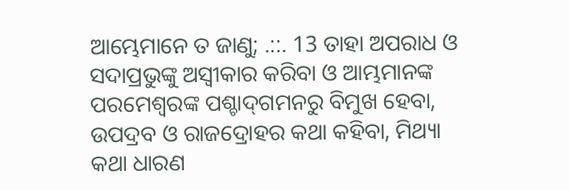ଆମ୍ଭେମାନେ ତ ଜାଣୁ; .::. 13 ତାହା ଅପରାଧ ଓ ସଦାପ୍ରଭୁଙ୍କୁ ଅସ୍ୱୀକାର କରିବା ଓ ଆମ୍ଭମାନଙ୍କ ପରମେଶ୍ୱରଙ୍କ ପଶ୍ଚାଦ୍‍ଗମନରୁ ବିମୁଖ ହେବା, ଉପଦ୍ରବ ଓ ରାଜଦ୍ରୋହର କଥା କହିବା, ମିଥ୍ୟା କଥା ଧାରଣ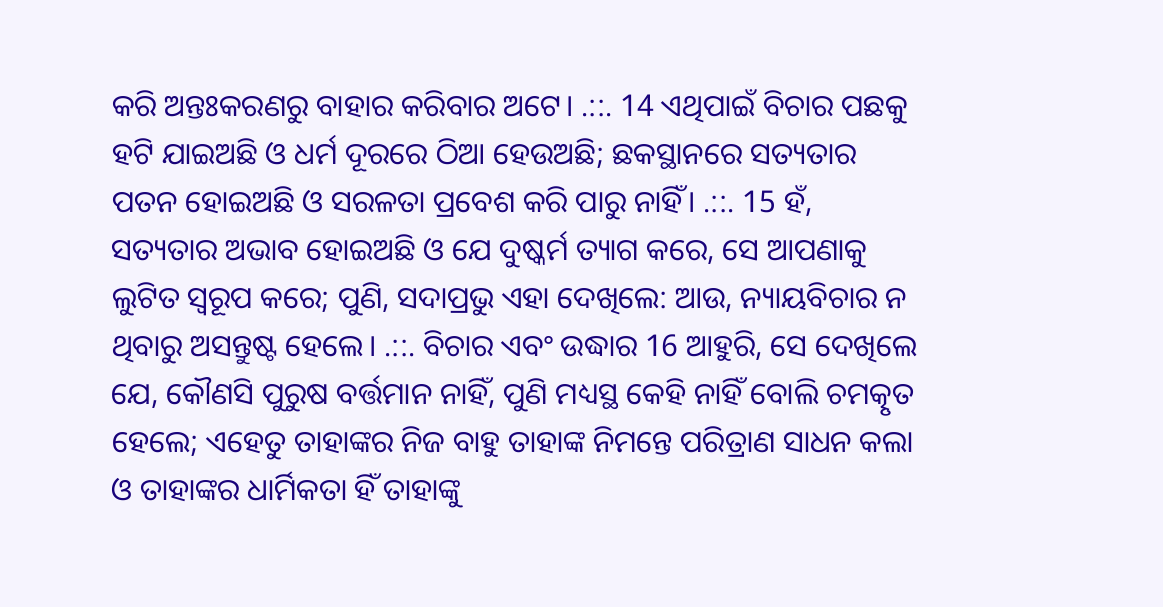କରି ଅନ୍ତଃକରଣରୁ ବାହାର କରିବାର ଅଟେ। .::. 14 ଏଥିପାଇଁ ବିଚାର ପଛକୁ ହଟି ଯାଇଅଛି ଓ ଧର୍ମ ଦୂରରେ ଠିଆ ହେଉଅଛି; ଛକସ୍ଥାନରେ ସତ୍ୟତାର ପତନ ହୋଇଅଛି ଓ ସରଳତା ପ୍ରବେଶ କରି ପାରୁ ନାହିଁ। .::. 15 ହଁ, ସତ୍ୟତାର ଅଭାବ ହୋଇଅଛି ଓ ଯେ ଦୁଷ୍କର୍ମ ତ୍ୟାଗ କରେ, ସେ ଆପଣାକୁ ଲୁଟିତ ସ୍ୱରୂପ କରେ; ପୁଣି, ସଦାପ୍ରଭୁ ଏହା ଦେଖିଲେ: ଆଉ, ନ୍ୟାୟବିଚାର ନ ଥିବାରୁ ଅସନ୍ତୁଷ୍ଟ ହେଲେ। .::. ବିଚାର ଏବଂ ଉଦ୍ଧାର 16 ଆହୁରି, ସେ ଦେଖିଲେ ଯେ, କୌଣସି ପୁରୁଷ ବର୍ତ୍ତମାନ ନାହିଁ, ପୁଣି ମଧ୍ୟସ୍ଥ କେହି ନାହିଁ ବୋଲି ଚମତ୍କୃତ ହେଲେ; ଏହେତୁ ତାହାଙ୍କର ନିଜ ବାହୁ ତାହାଙ୍କ ନିମନ୍ତେ ପରିତ୍ରାଣ ସାଧନ କଲା ଓ ତାହାଙ୍କର ଧାର୍ମିକତା ହିଁ ତାହାଙ୍କୁ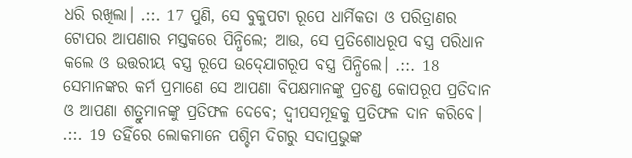ଧରି ରଖିଲା। .::. 17 ପୁଣି, ସେ ବୁକୁପଟା ରୂପେ ଧାର୍ମିକତା ଓ ପରିତ୍ରାଣର ଟୋପର ଆପଣାର ମସ୍ତକରେ ପିନ୍ଧିଲେ; ଆଉ, ସେ ପ୍ରତିଶୋଧରୂପ ବସ୍ତ୍ର ପରିଧାନ କଲେ ଓ ଉତ୍ତରୀୟ ବସ୍ତ୍ର ରୂପେ ଉଦ୍‍ଯୋଗରୂପ ବସ୍ତ୍ର ପିନ୍ଧିଲେ। .::. 18 ସେମାନଙ୍କର କର୍ମ ପ୍ରମାଣେ ସେ ଆପଣା ବିପକ୍ଷମାନଙ୍କୁ ପ୍ରଚଣ୍ଡ କୋପରୂପ ପ୍ରତିଦାନ ଓ ଆପଣା ଶତ୍ରୁମାନଙ୍କୁ ପ୍ରତିଫଳ ଦେବେ; ଦ୍ୱୀପସମୂହକୁ ପ୍ରତିଫଳ ଦାନ କରିବେ। .::. 19 ତହିଁରେ ଲୋକମାନେ ପଶ୍ଚିମ ଦିଗରୁ ସଦାପ୍ରଭୁଙ୍କ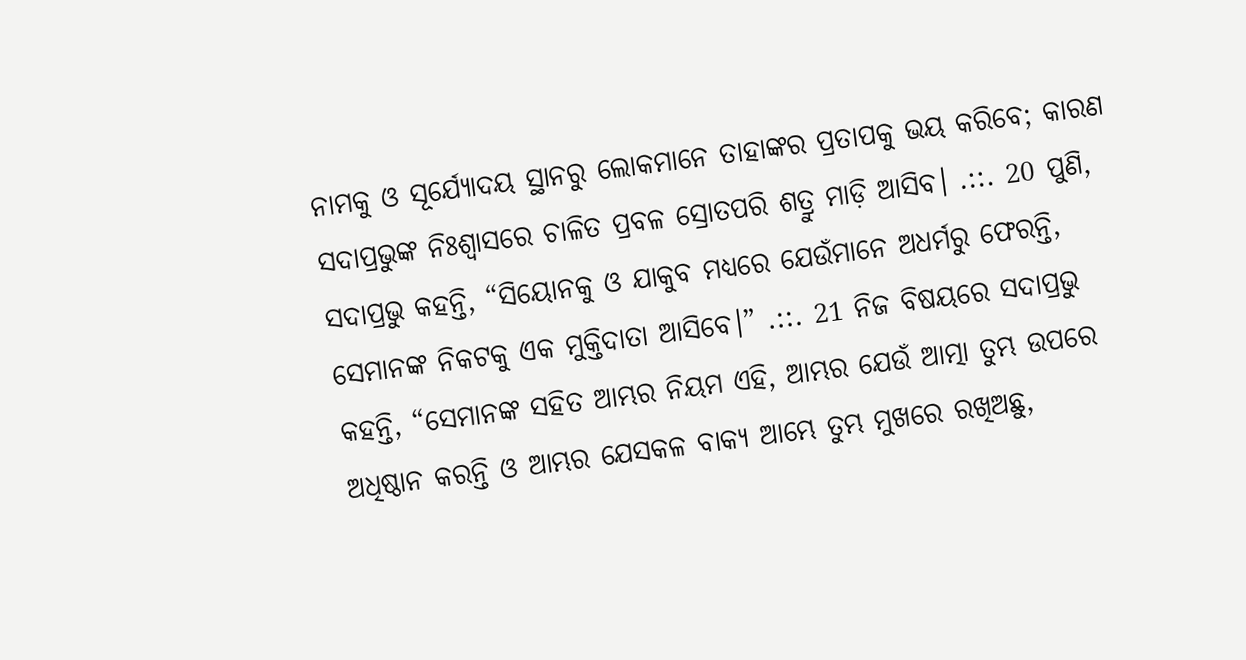ନାମକୁ ଓ ସୂର୍ଯ୍ୟୋଦୟ ସ୍ଥାନରୁ ଲୋକମାନେ ତାହାଙ୍କର ପ୍ରତାପକୁ ଭୟ କରିବେ; କାରଣ ସଦାପ୍ରଭୁଙ୍କ ନିଃଶ୍ୱାସରେ ଚାଳିତ ପ୍ରବଳ ସ୍ରୋତପରି ଶତ୍ରୁ ମାଡ଼ି ଆସିବ। .::. 20 ପୁଣି, ସଦାପ୍ରଭୁ କହନ୍ତି, “ସିୟୋନକୁ ଓ ଯାକୁବ ମଧ୍ୟରେ ଯେଉଁମାନେ ଅଧର୍ମରୁ ଫେରନ୍ତି, ସେମାନଙ୍କ ନିକଟକୁ ଏକ ମୁକ୍ତିଦାତା ଆସିବେ।” .::. 21 ନିଜ ବିଷୟରେ ସଦାପ୍ରଭୁ କହନ୍ତି, “ସେମାନଙ୍କ ସହିତ ଆମ୍ଭର ନିୟମ ଏହି, ଆମ୍ଭର ଯେଉଁ ଆତ୍ମା ତୁମ୍ଭ ଉପରେ ଅଧିଷ୍ଠାନ କରନ୍ତି ଓ ଆମ୍ଭର ଯେସକଳ ବାକ୍ୟ ଆମ୍ଭେ ତୁମ୍ଭ ମୁଖରେ ରଖିଅଛୁ,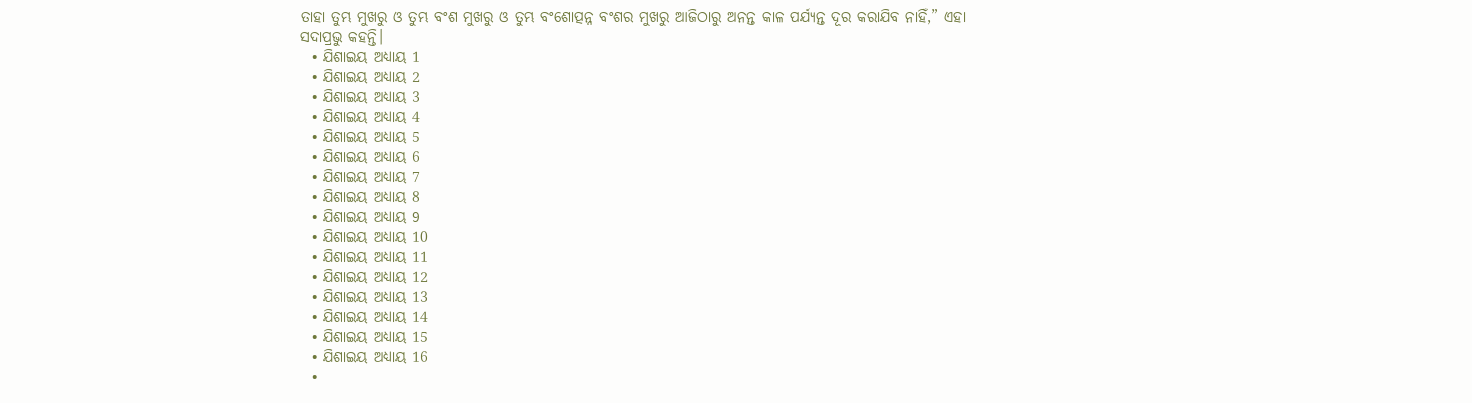ତାହା ତୁମ୍ଭ ମୁଖରୁ ଓ ତୁମ୍ଭ ବଂଶ ମୁଖରୁ ଓ ତୁମ୍ଭ ବଂଶୋତ୍ପନ୍ନ ବଂଶର ମୁଖରୁ ଆଜିଠାରୁ ଅନନ୍ତ କାଳ ପର୍ଯ୍ୟନ୍ତ ଦୂର କରାଯିବ ନାହିଁ,” ଏହା ସଦାପ୍ରଭୁ କହନ୍ତି।
  • ଯିଶାଇୟ ଅଧ୍ୟାୟ 1
  • ଯିଶାଇୟ ଅଧ୍ୟାୟ 2
  • ଯିଶାଇୟ ଅଧ୍ୟାୟ 3
  • ଯିଶାଇୟ ଅଧ୍ୟାୟ 4
  • ଯିଶାଇୟ ଅଧ୍ୟାୟ 5
  • ଯିଶାଇୟ ଅଧ୍ୟାୟ 6
  • ଯିଶାଇୟ ଅଧ୍ୟାୟ 7
  • ଯିଶାଇୟ ଅଧ୍ୟାୟ 8
  • ଯିଶାଇୟ ଅଧ୍ୟାୟ 9
  • ଯିଶାଇୟ ଅଧ୍ୟାୟ 10
  • ଯିଶାଇୟ ଅଧ୍ୟାୟ 11
  • ଯିଶାଇୟ ଅଧ୍ୟାୟ 12
  • ଯିଶାଇୟ ଅଧ୍ୟାୟ 13
  • ଯିଶାଇୟ ଅଧ୍ୟାୟ 14
  • ଯିଶାଇୟ ଅଧ୍ୟାୟ 15
  • ଯିଶାଇୟ ଅଧ୍ୟାୟ 16
  •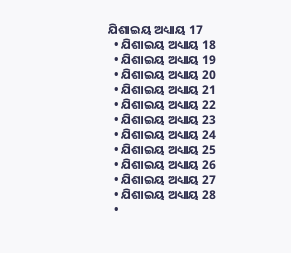ଯିଶାଇୟ ଅଧ୍ୟାୟ 17
  • ଯିଶାଇୟ ଅଧ୍ୟାୟ 18
  • ଯିଶାଇୟ ଅଧ୍ୟାୟ 19
  • ଯିଶାଇୟ ଅଧ୍ୟାୟ 20
  • ଯିଶାଇୟ ଅଧ୍ୟାୟ 21
  • ଯିଶାଇୟ ଅଧ୍ୟାୟ 22
  • ଯିଶାଇୟ ଅଧ୍ୟାୟ 23
  • ଯିଶାଇୟ ଅଧ୍ୟାୟ 24
  • ଯିଶାଇୟ ଅଧ୍ୟାୟ 25
  • ଯିଶାଇୟ ଅଧ୍ୟାୟ 26
  • ଯିଶାଇୟ ଅଧ୍ୟାୟ 27
  • ଯିଶାଇୟ ଅଧ୍ୟାୟ 28
  •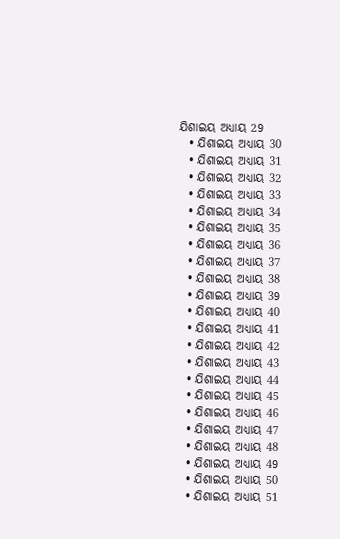ଯିଶାଇୟ ଅଧ୍ୟାୟ 29
  • ଯିଶାଇୟ ଅଧ୍ୟାୟ 30
  • ଯିଶାଇୟ ଅଧ୍ୟାୟ 31
  • ଯିଶାଇୟ ଅଧ୍ୟାୟ 32
  • ଯିଶାଇୟ ଅଧ୍ୟାୟ 33
  • ଯିଶାଇୟ ଅଧ୍ୟାୟ 34
  • ଯିଶାଇୟ ଅଧ୍ୟାୟ 35
  • ଯିଶାଇୟ ଅଧ୍ୟାୟ 36
  • ଯିଶାଇୟ ଅଧ୍ୟାୟ 37
  • ଯିଶାଇୟ ଅଧ୍ୟାୟ 38
  • ଯିଶାଇୟ ଅଧ୍ୟାୟ 39
  • ଯିଶାଇୟ ଅଧ୍ୟାୟ 40
  • ଯିଶାଇୟ ଅଧ୍ୟାୟ 41
  • ଯିଶାଇୟ ଅଧ୍ୟାୟ 42
  • ଯିଶାଇୟ ଅଧ୍ୟାୟ 43
  • ଯିଶାଇୟ ଅଧ୍ୟାୟ 44
  • ଯିଶାଇୟ ଅଧ୍ୟାୟ 45
  • ଯିଶାଇୟ ଅଧ୍ୟାୟ 46
  • ଯିଶାଇୟ ଅଧ୍ୟାୟ 47
  • ଯିଶାଇୟ ଅଧ୍ୟାୟ 48
  • ଯିଶାଇୟ ଅଧ୍ୟାୟ 49
  • ଯିଶାଇୟ ଅଧ୍ୟାୟ 50
  • ଯିଶାଇୟ ଅଧ୍ୟାୟ 51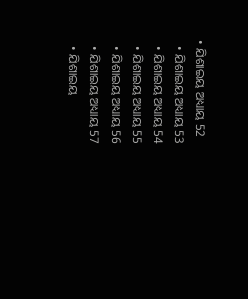• ଯିଶାଇୟ ଅଧ୍ୟାୟ 52
  • ଯିଶାଇୟ ଅଧ୍ୟାୟ 53
  • ଯିଶାଇୟ ଅଧ୍ୟାୟ 54
  • ଯିଶାଇୟ ଅଧ୍ୟାୟ 55
  • ଯିଶାଇୟ ଅଧ୍ୟାୟ 56
  • ଯିଶାଇୟ ଅଧ୍ୟାୟ 57
  • ଯିଶାଇୟ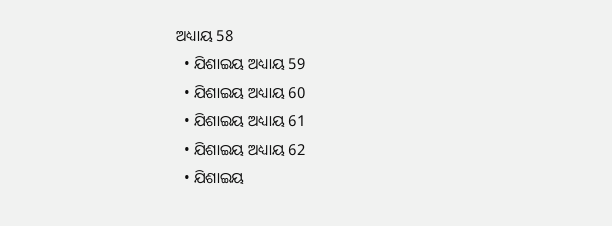ଅଧ୍ୟାୟ 58
  • ଯିଶାଇୟ ଅଧ୍ୟାୟ 59
  • ଯିଶାଇୟ ଅଧ୍ୟାୟ 60
  • ଯିଶାଇୟ ଅଧ୍ୟାୟ 61
  • ଯିଶାଇୟ ଅଧ୍ୟାୟ 62
  • ଯିଶାଇୟ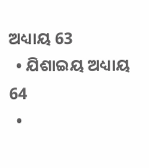ଅଧ୍ୟାୟ 63
  • ଯିଶାଇୟ ଅଧ୍ୟାୟ 64
  •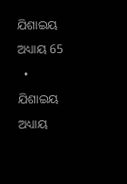ଯିଶାଇୟ ଅଧ୍ୟାୟ 65
  • ଯିଶାଇୟ ଅଧ୍ୟାୟ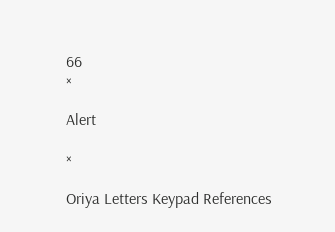66
×

Alert

×

Oriya Letters Keypad References